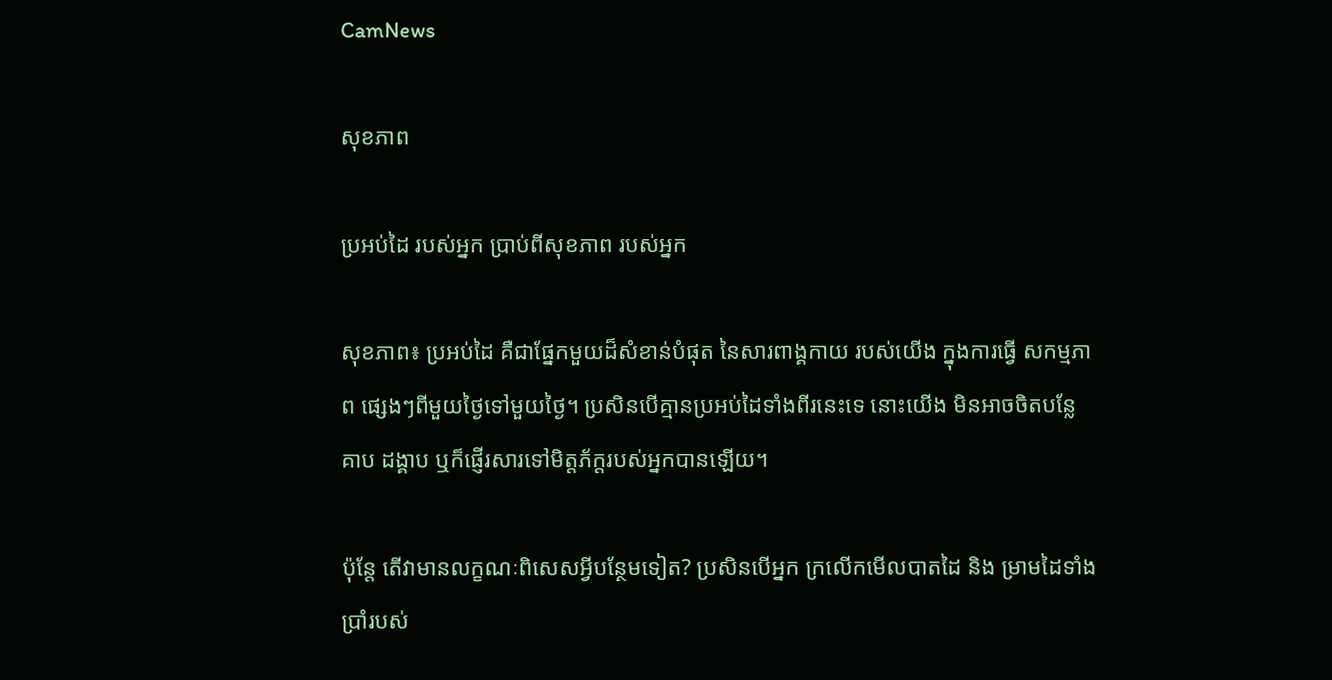CamNews

សុខភាព

ប្រអប់ដៃ របស់អ្នក ប្រាប់ពីសុខភាព របស់អ្នក

សុខភាព៖ ប្រអប់ដៃ គឺជាផ្នែកមួយដ៏សំខាន់បំផុត នៃសារពាង្គកាយ របស់យើង ក្នុងការធ្វើ សកម្មភាព ផ្សេងៗពីមួយថ្ងៃទៅមួយថ្ងៃ។ ប្រសិនបើគ្មានប្រអប់ដៃទាំងពីរនេះទេ នោះយើង មិនអាចចិតបន្លែ គាប ដង្គាប ឬក៏ផ្ញើរសារទៅមិត្តភ័ក្តរបស់អ្នកបានឡើយ។

ប៉ុន្តែ តើវាមានលក្ខណៈពិសេសអ្វីបន្ថែមទៀត? ប្រសិនបើអ្នក ក្រលើកមើលបាតដៃ និង ម្រាមដៃទាំង ប្រាំរបស់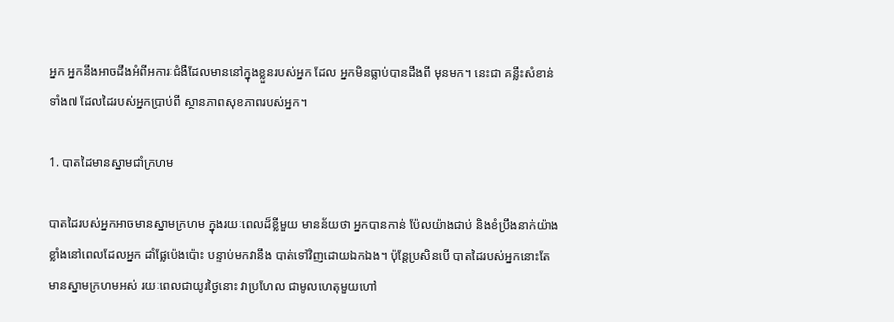អ្នក អ្នកនឹងអាចដឹងអំពីអការៈជំងឺដែលមាននៅក្នុងខ្លួនរបស់អ្នក ដែល អ្នកមិនធ្លាប់បានដឹងពី មុនមក។ នេះជា គន្លឹះសំខាន់ទាំង៧ ដែលដៃរបស់អ្នកប្រាប់ពី ស្ថានភាពសុខភាពរបស់អ្នក។

1. បាតដៃមានស្នាមជាំក្រហម

បាតដៃរបស់អ្នកអាចមានស្នាមក្រហម ក្នុងរយៈពេលដ៏ខ្លីមួយ មានន័យថា អ្នកបានកាន់ ប៉ែលយ៉ាងជាប់ និងខំប្រឹងនាក់យ៉ាងខ្លាំងនៅពេលដែលអ្នក ដាំផ្លែប៉េងប៉ោះ បន្ទាប់មកវានឹង បាត់ទៅវិញដោយឯកឯង។ ប៉ុន្តែប្រសិនបើ បាតដៃរបស់អ្នកនោះតែមានស្នាមក្រហមអស់ រយៈពេលជាយូរថ្ងៃនោះ វាប្រហែល ជាមូលហេតុមួយហៅ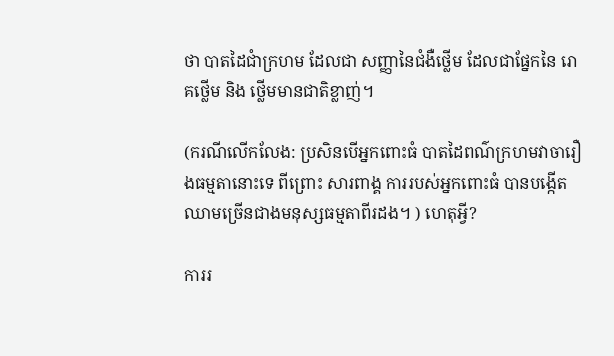ថា បាតដៃជាំក្រហម ដែលជា សញ្ញានៃជំងឺថ្លើម ដែលជាផ្នែកនៃ រោគថ្លើម និង ថ្លើមមានជាតិខ្លាញ់។

(ករណីលើកលែង: ប្រសិនបើអ្នកពោះធំ បាតដៃពណ៌ក្រហមវាចារឿងធម្មតានោះទេ ពីព្រោះ សារពាង្គ ការរបស់អ្នកពោះធំ បានបង្កើតឈាមច្រើនជាងមនុស្សធម្មតាពីរដង។ ) ហេតុអ្វី?

ការរ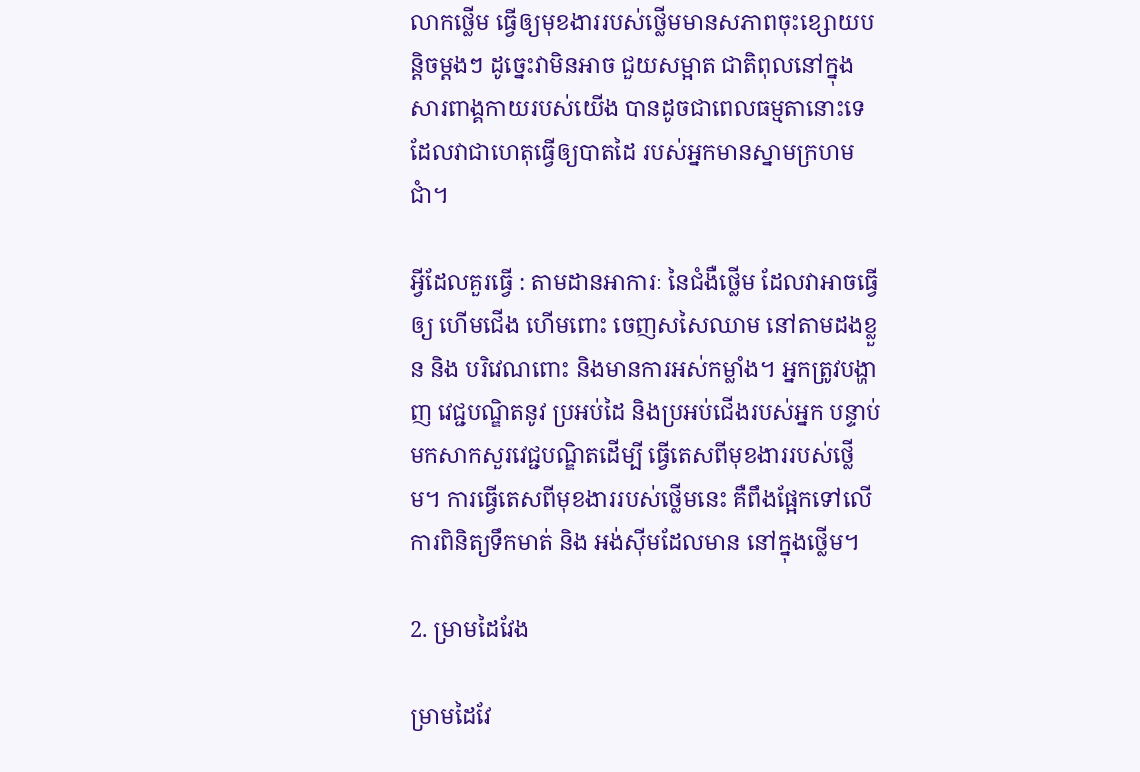លាកថ្លើម ធ្វើឲ្យមុខងាររបស់ថ្លើមមានសភាពចុះខ្សោយបន្តិចម្តងៗ ដូច្នេះវាមិនអាច ជួយសម្អាត ជាតិពុលនៅក្នុងសារពាង្គកាយរបស់យើង បានដូចជាពេលធម្មតានោះទេ ដែលវាជាហេតុធ្វើឲ្យបាតដៃ របស់អ្នកមានស្នាមក្រហមជាំ។

អ្វីដែលគួរធ្វើ : តាមដានអាការៈ នៃជំងឺថ្លើម ដែលវាអាចធ្វើឲ្យ ហើមជើង ហើមពោះ ចេញសសៃឈាម នៅតាមដងខ្លួន និង បរិវេណពោះ និងមានការអស់កម្លាំង។ អ្នកត្រូវបង្ហាញ វេជ្ជបណ្ឌិតនូវ ប្រអប់ដៃ និងប្រអប់ជើងរបស់អ្នក បន្ទាប់មកសាកសួរវេជ្ជបណ្ឌិតដើម្បី ធ្វើតេសពីមុខងាររបស់ថ្លើម។ ការធ្វើតេសពីមុខងាររបស់ថ្លើមនេះ គឺពឹងផ្អែកទៅលើ ការពិនិត្យទឹកមាត់ និង អង់ស៊ីមដែលមាន នៅក្នុងថ្លើម។

2. ម្រាមដៃវែង

ម្រាមដៃវែ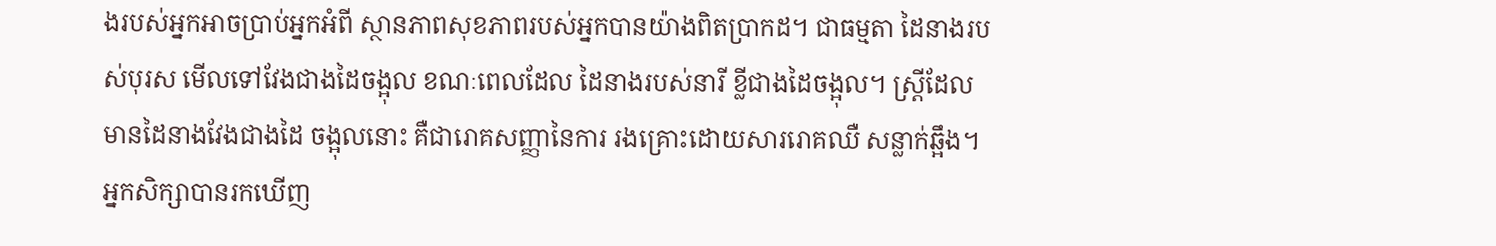ងរបស់អ្នកអាចប្រាប់អ្នកអំពី ស្ថានភាពសុខភាពរបស់អ្នកបានយ៉ាងពិតប្រាកដ។ ជាធម្មតា ដៃនាងរបស់បុរស មើលទៅវែងជាងដៃចង្អុល ខណៈពេលដែល ដៃនាងរបស់នារី ខ្លីជាងដៃចង្អុល។ ស្ត្រីដែល មានដៃនាងវែងជាងដៃ ចង្អុលនោះ គឺជារោគសញ្ញានៃការ រងគ្រោះដោយសាររោគឈឺ សន្លាក់ឆ្អឹង។ អ្នកសិក្សាបានរកឃើញ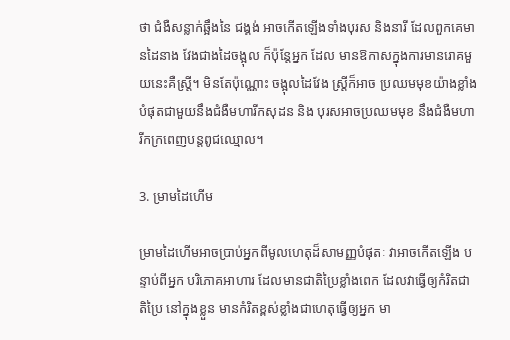ថា ជំងឺសន្លាក់ឆ្អឹងនៃ ជង្គង់ អាចកើតឡើងទាំងបុរស និងនារី ដែលពួកគេមានដៃនាង វែងជាងដៃចង្អុល ក៏ប៉ុន្តែអ្នក ដែល មានឱកាសក្នុងការមានរោគមួយនេះគឺស្រ្តី។ មិនតែប៉ុណ្ណោះ ចង្អុលដៃវែង ស្ត្រីក៏អាច ប្រឈមមុខយ៉ាងខ្លាំងបំផុតជាមួយនឹងជំងឺមហារីកសុដន និង បុរសអាចប្រឈមមុខ នឹងជំងឺមហារីកក្រពេញបន្តពូជឈ្មោល។

3. ម្រាមដៃហើម

ម្រាមដៃហើមអាចប្រាប់អ្នកពីមូលហេតុដ៏សាមញ្ញបំផុតៈ វាអាចកើតឡើង បន្ទាប់ពីអ្នក បរិភោគអាហារ ដែលមានជាតិប្រៃខ្លាំងពេក ដែលវាធ្វើឲ្យកំរិតជាតិប្រៃ នៅក្នុងខ្លួន មានកំរិតខ្ពស់ខ្លាំងជាហេតុធ្វើឲ្យអ្នក មា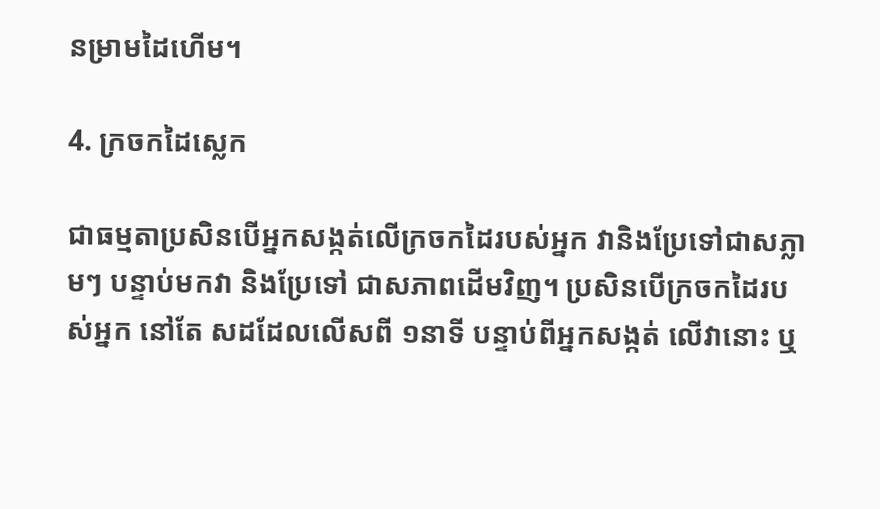នម្រាមដៃហើម។

4. ក្រចកដៃស្លេក

ជាធម្មតាប្រសិនបើអ្នកសង្កត់លើក្រចកដៃរបស់អ្នក វានិងប្រែទៅជាសភ្លាមៗ បន្ទាប់មកវា និងប្រែទៅ ជាសភាពដើមវិញ។ ប្រសិនបើក្រចកដៃរបស់អ្នក នៅតែ សដដែលលើសពី ១នាទី បន្ទាប់ពីអ្នកសង្កត់ លើវានោះ ឬ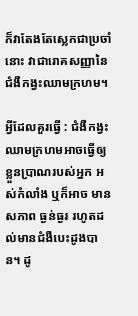ក៏វាតែងតែស្លេកជាប្រចាំនោះ វាជារោគសញ្ញានៃ ជំងឺកង្វះឈាមក្រហម។

អ្វីដែលគួរធ្វើ : ជំងឺកង្វះឈាមក្រហមអាចធ្វើឲ្យខ្លួនប្រាណរបស់អ្នក អស់កំលាំង ឬក៏អាច មានសភាព ធ្ងន់ធ្ងរ រហូតដល់មានជំងឺបេះដូងបាន។ ដូ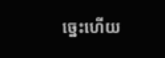ច្នេះហើយ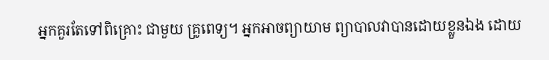អ្នកគួរតែទៅពិគ្រោះ ជាមួយ គ្រូពេទ្យ។ អ្នកអាចព្យាយាម ព្យាបាលវាបានដោយខ្លួនឯង ដោយ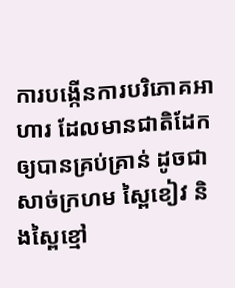ការបង្កើនការបរិភោគអាហារ ដែលមានជាតិដែកឲ្យបានគ្រប់គ្រាន់ ដូចជាសាច់ក្រហម ស្ពៃខៀវ និងស្ពៃខ្មៅ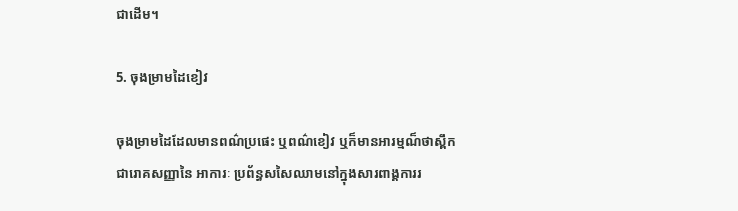ជាដើម។

5. ចុងម្រាមដៃខៀវ

ចុងម្រាមដៃដែលមានពណ៌ប្រផេះ ឬពណ៌ខៀវ ឬក៏មានអារម្មណ៏ថាស្ពឹក ជារោគសញ្ញានៃ អាការៈ ប្រព័ន្ធសសៃឈាមនៅក្នុងសារពាង្គការរ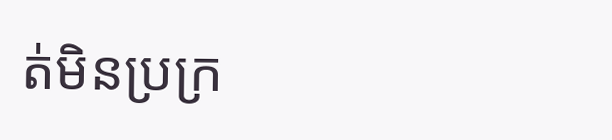ត់មិនប្រក្រ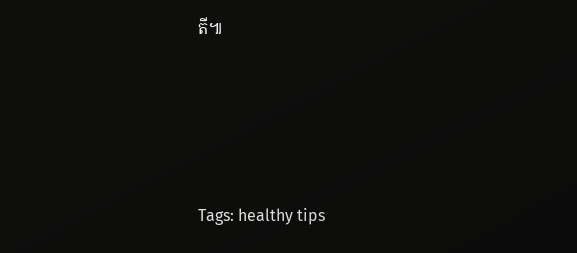តី៕




Tags: healthy tips